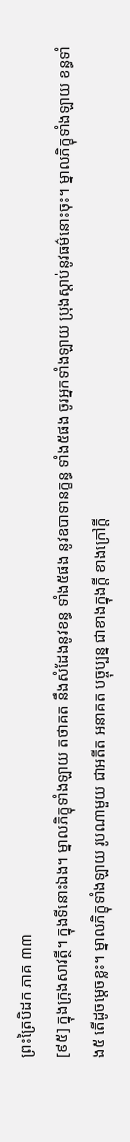ព្រះត្រៃបិដក ភាគ ៣៣
[៩៥] ក្នុងក្រុងសាវត្ថី។ ក្នុងទីនោះឯង។ ម្នាលភិក្ខុទាំងឡាយ តថាគត នឹងសំដែងនូវខន្ធ ទាំង៥ផង នូវឧបាទានក្ខន្ធ ទាំង៥ផង ចូរអ្នកទាំងឡាយ ប្រុងស្តាប់នូវធម៌នោះចុះ។ ម្នាលភិក្ខុទាំងឡាយ ខន្ធទាំង៥ តើដូចម្តេចខ្លះ។ ម្នាលភិក្ខុទាំងឡាយ រូបណាមួយ ជាអតីត អនាគត បច្ចុប្បន្ន ជាខាងក្នុងក្តី ខាងក្រៅក្តី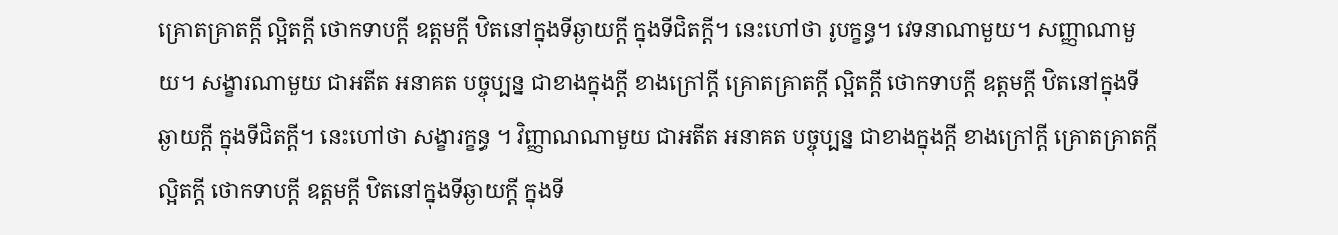គ្រោតគ្រាតក្តី ល្អិតក្តី ថោកទាបក្តី ឧត្តមក្តី ឋិតនៅក្នុងទីឆ្ងាយក្តី ក្នុងទីជិតក្តី។ នេះហៅថា រូបក្ខន្ធ។ វេទនាណាមួយ។ សញ្ញាណាមួយ។ សង្ខារណាមួយ ជាអតីត អនាគត បច្ចុប្បន្ន ជាខាងក្នុងក្តី ខាងក្រៅក្តី គ្រោតគ្រាតក្តី ល្អិតក្តី ថោកទាបក្តី ឧត្តមក្តី ឋិតនៅក្នុងទីឆ្ងាយក្តី ក្នុងទីជិតក្តី។ នេះហៅថា សង្ខារក្ខន្ធ ។ វិញ្ញាណណាមួយ ជាអតីត អនាគត បច្ចុប្បន្ន ជាខាងក្នុងក្តី ខាងក្រៅក្តី គ្រោតគ្រាតក្តី ល្អិតក្តី ថោកទាបក្តី ឧត្តមក្តី ឋិតនៅក្នុងទីឆ្ងាយក្តី ក្នុងទី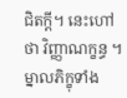ជិតក្តី។ នេះហៅថា វិញ្ញាណក្ខន្ធ ។ ម្នាលភិក្ខុទាំង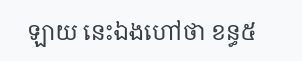ឡាយ នេះឯងហៅថា ខន្ធ៥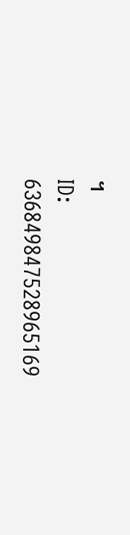។
ID: 636849847528965169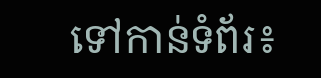ទៅកាន់ទំព័រ៖